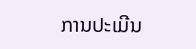ການປະເມີນ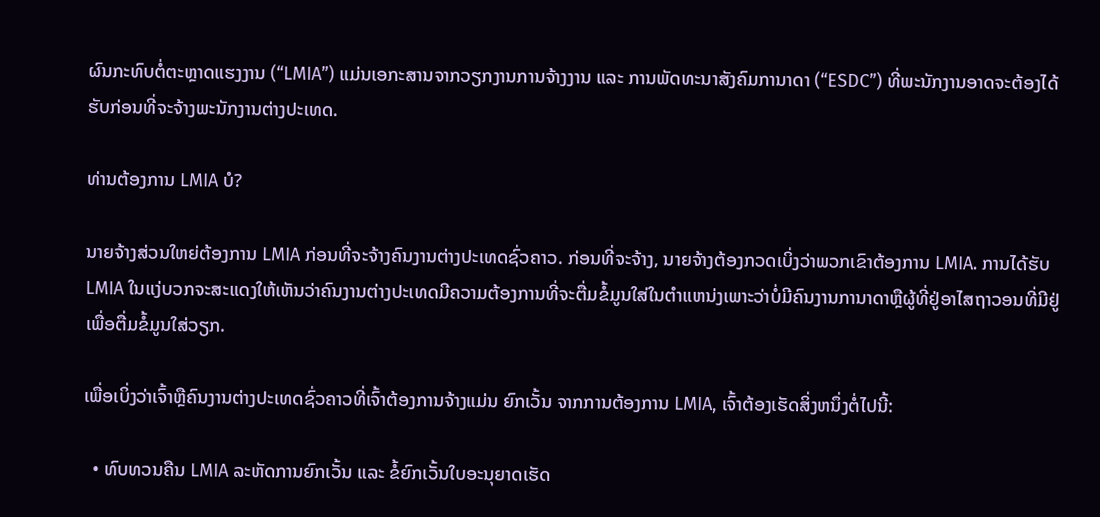ຜົນກະທົບຕໍ່ຕະຫຼາດແຮງງານ (“LMIA”) ແມ່ນເອກະສານຈາກວຽກງານການຈ້າງງານ ແລະ ການພັດທະນາສັງຄົມການາດາ (“ESDC”) ທີ່ພະນັກງານອາດຈະຕ້ອງໄດ້ຮັບກ່ອນທີ່ຈະຈ້າງພະນັກງານຕ່າງປະເທດ.

ທ່ານຕ້ອງການ LMIA ບໍ?

ນາຍຈ້າງສ່ວນໃຫຍ່ຕ້ອງການ LMIA ກ່ອນທີ່ຈະຈ້າງຄົນງານຕ່າງປະເທດຊົ່ວຄາວ. ກ່ອນທີ່ຈະຈ້າງ, ນາຍຈ້າງຕ້ອງກວດເບິ່ງວ່າພວກເຂົາຕ້ອງການ LMIA. ການໄດ້ຮັບ LMIA ໃນແງ່ບວກຈະສະແດງໃຫ້ເຫັນວ່າຄົນງານຕ່າງປະເທດມີຄວາມຕ້ອງການທີ່ຈະຕື່ມຂໍ້ມູນໃສ່ໃນຕໍາແຫນ່ງເພາະວ່າບໍ່ມີຄົນງານການາດາຫຼືຜູ້ທີ່ຢູ່ອາໄສຖາວອນທີ່ມີຢູ່ເພື່ອຕື່ມຂໍ້ມູນໃສ່ວຽກ.

ເພື່ອເບິ່ງວ່າເຈົ້າຫຼືຄົນງານຕ່າງປະເທດຊົ່ວຄາວທີ່ເຈົ້າຕ້ອງການຈ້າງແມ່ນ ຍົກເວັ້ນ ຈາກການຕ້ອງການ LMIA, ເຈົ້າຕ້ອງເຮັດສິ່ງຫນຶ່ງຕໍ່ໄປນີ້:

  • ທົບທວນຄືນ LMIA ລະຫັດການຍົກເວັ້ນ ແລະ ຂໍ້ຍົກເວັ້ນໃບອະນຸຍາດເຮັດ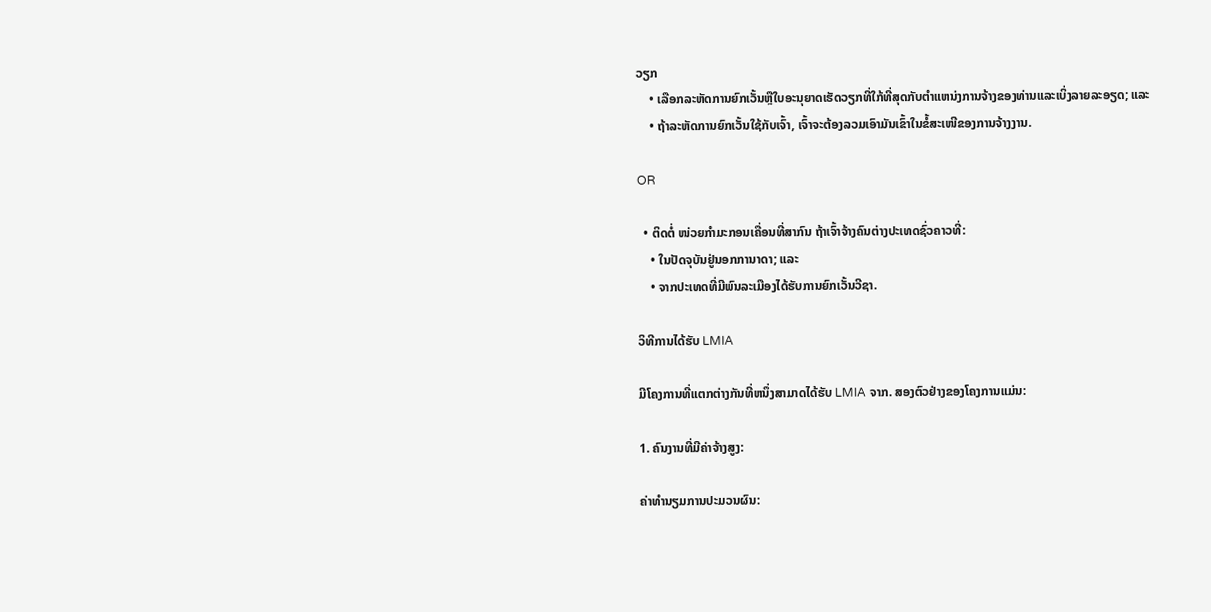ວຽກ
    • ເລືອກລະຫັດການຍົກເວັ້ນຫຼືໃບອະນຸຍາດເຮັດວຽກທີ່ໃກ້ທີ່ສຸດກັບຕໍາແຫນ່ງການຈ້າງຂອງທ່ານແລະເບິ່ງລາຍລະອຽດ; ແລະ
    • ຖ້າລະຫັດການຍົກເວັ້ນໃຊ້ກັບເຈົ້າ, ເຈົ້າຈະຕ້ອງລວມເອົາມັນເຂົ້າໃນຂໍ້ສະເໜີຂອງການຈ້າງງານ.

OR

  • ຕິດຕໍ່ ໜ່ວຍກຳມະກອນເຄື່ອນທີ່ສາກົນ ຖ້າເຈົ້າຈ້າງຄົນຕ່າງປະເທດຊົ່ວຄາວທີ່:
    • ໃນປັດຈຸບັນຢູ່ນອກການາດາ; ແລະ
    • ຈາກປະເທດທີ່ມີພົນລະເມືອງໄດ້ຮັບການຍົກເວັ້ນວີຊາ.

ວິທີການໄດ້ຮັບ LMIA

ມີໂຄງການທີ່ແຕກຕ່າງກັນທີ່ຫນຶ່ງສາມາດໄດ້ຮັບ LMIA ຈາກ. ສອງຕົວຢ່າງຂອງໂຄງການແມ່ນ:

1. ຄົນງານທີ່ມີຄ່າຈ້າງສູງ:

ຄ່າທຳນຽມການປະມວນຜົນ: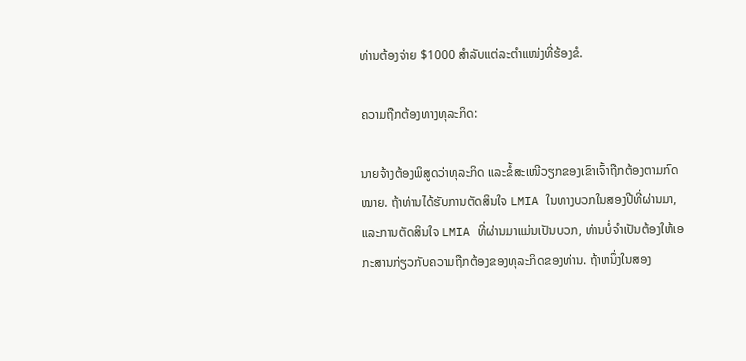ທ່ານຕ້ອງຈ່າຍ $1000 ສໍາລັບແຕ່ລະຕໍາແໜ່ງທີ່ຮ້ອງຂໍ.

ຄວາມຖືກຕ້ອງທາງທຸລະກິດ:

ນາຍຈ້າງຕ້ອງພິສູດວ່າທຸລະກິດ ແລະຂໍ້ສະເໜີວຽກຂອງເຂົາເຈົ້າຖືກຕ້ອງຕາມກົດໝາຍ. ຖ້າທ່ານໄດ້ຮັບການຕັດສິນໃຈ LMIA ໃນທາງບວກໃນສອງປີທີ່ຜ່ານມາ, ແລະການຕັດສິນໃຈ LMIA ທີ່ຜ່ານມາແມ່ນເປັນບວກ, ທ່ານບໍ່ຈໍາເປັນຕ້ອງໃຫ້ເອກະສານກ່ຽວກັບຄວາມຖືກຕ້ອງຂອງທຸລະກິດຂອງທ່ານ. ຖ້າຫນຶ່ງໃນສອງ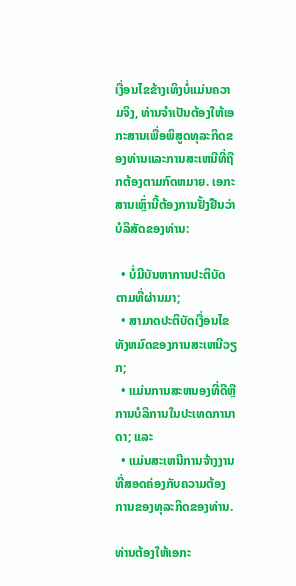ເງື່ອນໄຂຂ້າງເທິງບໍ່ແມ່ນຄວາມຈິງ, ທ່ານຈໍາເປັນຕ້ອງໃຫ້ເອກະສານເພື່ອພິສູດທຸລະກິດຂອງທ່ານແລະການສະເຫນີທີ່ຖືກຕ້ອງຕາມກົດຫມາຍ. ເອກະສານເຫຼົ່ານີ້ຕ້ອງການຢັ້ງຢືນວ່າບໍລິສັດຂອງທ່ານ:

  • ບໍ່ມີບັນຫາການປະຕິບັດຕາມທີ່ຜ່ານມາ;
  • ສາມາດປະຕິບັດເງື່ອນໄຂທັງຫມົດຂອງການສະເຫນີວຽກ;
  • ແມ່ນການສະຫນອງທີ່ດີຫຼືການບໍລິການໃນປະເທດການາດາ; ແລະ
  • ແມ່ນສະເຫນີການຈ້າງງານທີ່ສອດຄ່ອງກັບຄວາມຕ້ອງການຂອງທຸລະກິດຂອງທ່ານ.

ທ່ານຕ້ອງໃຫ້ເອກະ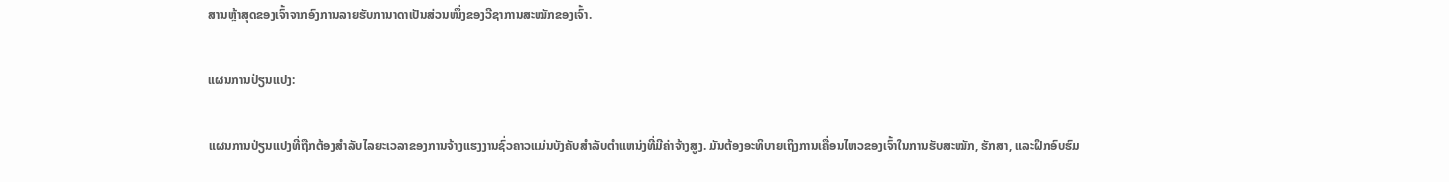ສານຫຼ້າສຸດຂອງເຈົ້າຈາກອົງການລາຍຮັບການາດາເປັນສ່ວນໜຶ່ງຂອງວີຊາການສະໝັກຂອງເຈົ້າ.

ແຜນການປ່ຽນແປງ:

ແຜນການປ່ຽນແປງທີ່ຖືກຕ້ອງສໍາລັບໄລຍະເວລາຂອງການຈ້າງແຮງງານຊົ່ວຄາວແມ່ນບັງຄັບສໍາລັບຕໍາແຫນ່ງທີ່ມີຄ່າຈ້າງສູງ. ມັນຕ້ອງອະທິບາຍເຖິງການເຄື່ອນໄຫວຂອງເຈົ້າໃນການຮັບສະໝັກ, ຮັກສາ, ແລະຝຶກອົບຮົມ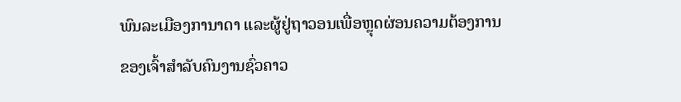ພົນລະເມືອງການາດາ ແລະຜູ້ຢູ່ຖາວອນເພື່ອຫຼຸດຜ່ອນຄວາມຕ້ອງການຂອງເຈົ້າສຳລັບຄົນງານຊົ່ວຄາວ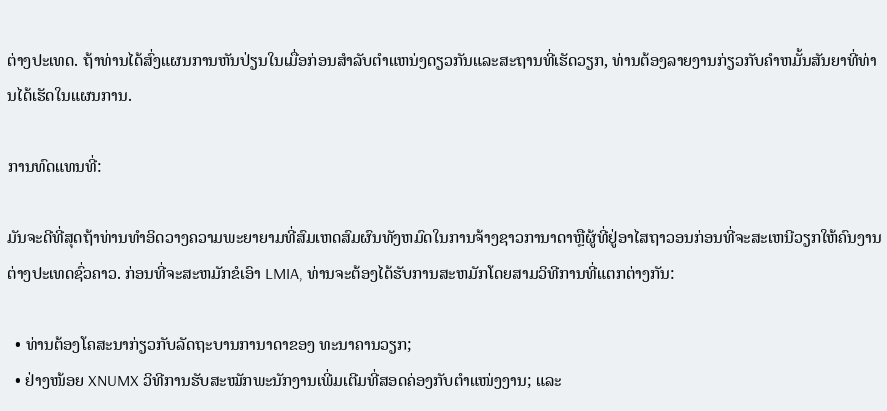ຕ່າງປະເທດ. ຖ້າທ່ານໄດ້ສົ່ງແຜນການຫັນປ່ຽນໃນເມື່ອກ່ອນສໍາລັບຕໍາແຫນ່ງດຽວກັນແລະສະຖານທີ່ເຮັດວຽກ, ທ່ານຕ້ອງລາຍງານກ່ຽວກັບຄໍາຫມັ້ນສັນຍາທີ່ທ່ານໄດ້ເຮັດໃນແຜນການ.

ການທົດແທນທີ່:

ມັນຈະດີທີ່ສຸດຖ້າທ່ານທໍາອິດວາງຄວາມພະຍາຍາມທີ່ສົມເຫດສົມຜົນທັງຫມົດໃນການຈ້າງຊາວການາດາຫຼືຜູ້ທີ່ຢູ່ອາໄສຖາວອນກ່ອນທີ່ຈະສະເຫນີວຽກໃຫ້ຄົນງານຕ່າງປະເທດຊົ່ວຄາວ. ກ່ອນທີ່ຈະສະຫມັກຂໍເອົາ LMIA, ທ່ານຈະຕ້ອງໄດ້ຮັບການສະຫມັກໂດຍສາມວິທີການທີ່ແຕກຕ່າງກັນ:

  • ທ່ານຕ້ອງໂຄສະນາກ່ຽວກັບລັດຖະບານການາດາຂອງ ທະນາຄານວຽກ;
  • ຢ່າງໜ້ອຍ XNUMX ວິທີການຮັບສະໝັກພະນັກງານເພີ່ມເຕີມທີ່ສອດຄ່ອງກັບຕຳແໜ່ງງານ; ແລະ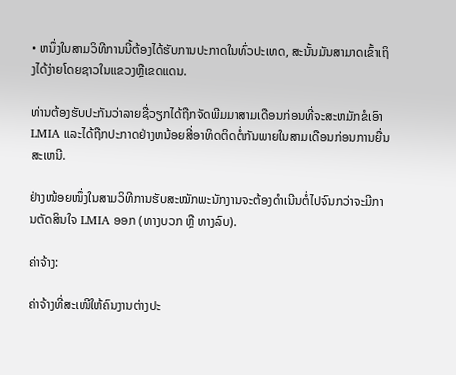• ຫນຶ່ງໃນສາມວິທີການນີ້ຕ້ອງໄດ້ຮັບການປະກາດໃນທົ່ວປະເທດ, ສະນັ້ນມັນສາມາດເຂົ້າເຖິງໄດ້ງ່າຍໂດຍຊາວໃນແຂວງຫຼືເຂດແດນ.

ທ່ານຕ້ອງຮັບປະກັນວ່າລາຍຊື່ວຽກໄດ້ຖືກຈັດພີມມາສາມເດືອນກ່ອນທີ່ຈະສະຫມັກຂໍເອົາ LMIA ແລະໄດ້ຖືກປະກາດຢ່າງຫນ້ອຍສີ່ອາທິດຕິດຕໍ່ກັນພາຍໃນສາມເດືອນກ່ອນການຍື່ນສະເຫນີ.

ຢ່າງໜ້ອຍໜຶ່ງໃນສາມວິທີການຮັບສະໝັກພະນັກງານຈະຕ້ອງດຳເນີນຕໍ່ໄປຈົນກວ່າຈະມີການຕັດສິນໃຈ LMIA ອອກ (ທາງບວກ ຫຼື ທາງລົບ).

ຄ່າຈ້າງ:

ຄ່າຈ້າງທີ່ສະເໜີໃຫ້ຄົນງານຕ່າງປະ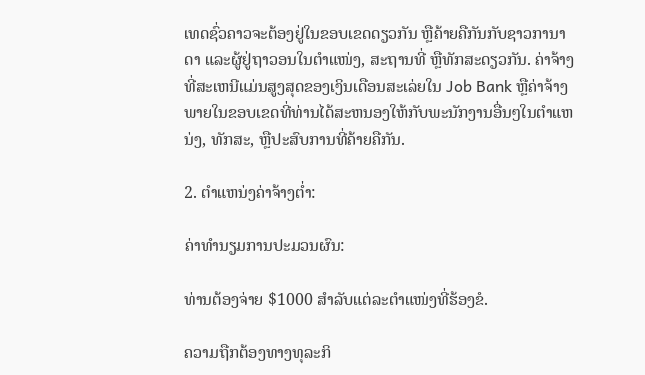ເທດຊົ່ວຄາວຈະຕ້ອງຢູ່ໃນຂອບເຂດດຽວກັນ ຫຼືຄ້າຍຄືກັນກັບຊາວການາດາ ແລະຜູ້ຢູ່ຖາວອນໃນຕຳແໜ່ງ, ສະຖານທີ່ ຫຼືທັກສະດຽວກັນ. ຄ່າຈ້າງທີ່ສະເຫນີແມ່ນສູງສຸດຂອງເງິນເດືອນສະເລ່ຍໃນ Job Bank ຫຼືຄ່າຈ້າງພາຍໃນຂອບເຂດທີ່ທ່ານໄດ້ສະຫນອງໃຫ້ກັບພະນັກງານອື່ນໆໃນຕໍາແຫນ່ງ, ທັກສະ, ຫຼືປະສົບການທີ່ຄ້າຍຄືກັນ.

2. ຕໍາແຫນ່ງຄ່າຈ້າງຕໍ່າ:

ຄ່າທຳນຽມການປະມວນຜົນ:

ທ່ານຕ້ອງຈ່າຍ $1000 ສໍາລັບແຕ່ລະຕໍາແໜ່ງທີ່ຮ້ອງຂໍ.

ຄວາມຖືກຕ້ອງທາງທຸລະກິ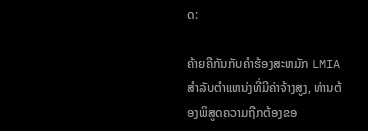ດ:

ຄ້າຍຄືກັນກັບຄໍາຮ້ອງສະຫມັກ LMIA ສໍາລັບຕໍາແຫນ່ງທີ່ມີຄ່າຈ້າງສູງ, ທ່ານຕ້ອງພິສູດຄວາມຖືກຕ້ອງຂອ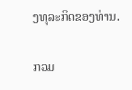ງທຸລະກິດຂອງທ່ານ.

ກວມ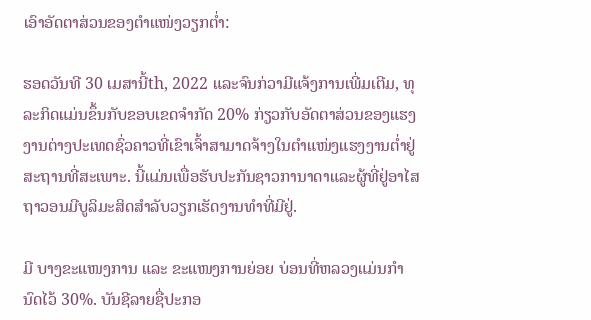ເອົາອັດຕາສ່ວນຂອງຕໍາແໜ່ງວຽກຕໍ່າ:

ຮອດວັນທີ 30 ເມສານີ້th, 2022 ແລະຈົນກ່ວາມີແຈ້ງການເພີ່ມເຕີມ, ທຸລະກິດແມ່ນຂຶ້ນກັບຂອບເຂດຈໍາກັດ 20% ກ່ຽວກັບອັດຕາສ່ວນຂອງແຮງງານຕ່າງປະເທດຊົ່ວຄາວທີ່ເຂົາເຈົ້າສາມາດຈ້າງໃນຕໍາແໜ່ງແຮງງານຕໍ່າຢູ່ສະຖານທີ່ສະເພາະ. ນີ້ແມ່ນເພື່ອຮັບປະກັນຊາວການາດາແລະຜູ້ທີ່ຢູ່ອາໄສຖາວອນມີບູລິມະສິດສໍາລັບວຽກເຮັດງານທໍາທີ່ມີຢູ່.

ມີ ບາງຂະແໜງການ ແລະ ຂະແໜງການຍ່ອຍ ບ່ອນທີ່ຫລວງແມ່ນກໍານົດໄວ້ 30%. ບັນຊີລາຍຊື່ປະກອ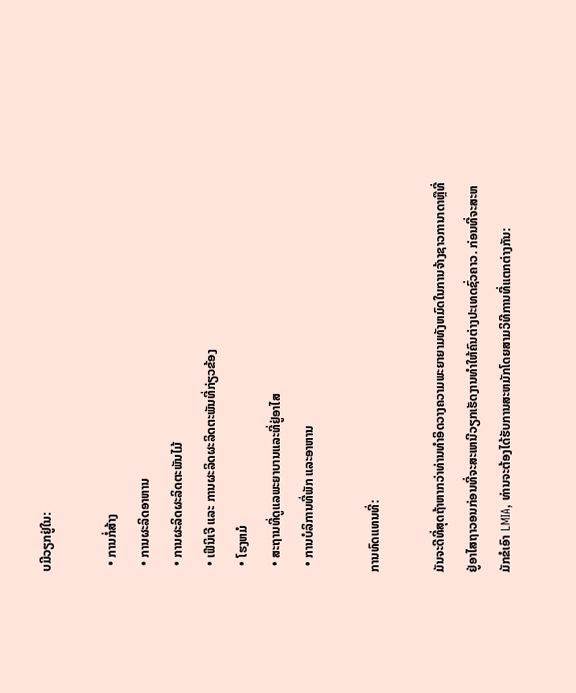ບມີວຽກຢູ່ໃນ:

  • ການກໍ່ສ້າງ
  • ການຜະລິດອາຫານ
  • ການຜະລິດຜະລິດຕະພັນໄມ້
  • ເຟີນິເຈີ ແລະ ການຜະລິດຜະລິດຕະພັນທີ່ກ່ຽວຂ້ອງ
  • ໂຮງຫມໍ
  • ສະຖານທີ່ດູແລພະຍາບານແລະທີ່ຢູ່ອາໄສ
  • ການບໍລິການທີ່ພັກ ແລະອາຫານ

ການທົດແທນທີ່:

ມັນຈະດີທີ່ສຸດຖ້າຫາກວ່າທ່ານທໍາອິດວາງຄວາມພະຍາຍາມທັງຫມົດໃນການຈ້າງຊາວການາດາຫຼືທີ່ຢູ່ອາໄສຖາວອນກ່ອນທີ່ຈະສະເຫນີວຽກເຮັດງານທໍາໃຫ້ຄົນຕ່າງປະເທດຊົ່ວຄາວ. ກ່ອນທີ່ຈະສະຫມັກຂໍເອົາ LMIA, ທ່ານຈະຕ້ອງໄດ້ຮັບການສະຫມັກໂດຍສາມວິທີການທີ່ແຕກຕ່າງກັນ: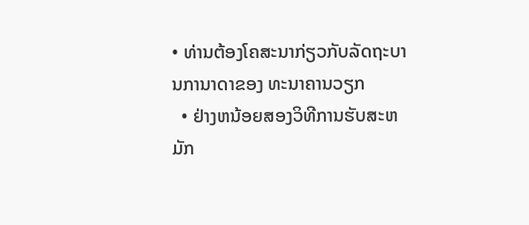• ທ່ານຕ້ອງໂຄສະນາກ່ຽວກັບລັດຖະບານການາດາຂອງ ທະນາຄານວຽກ
  • ຢ່າງຫນ້ອຍສອງວິທີການຮັບສະຫມັກ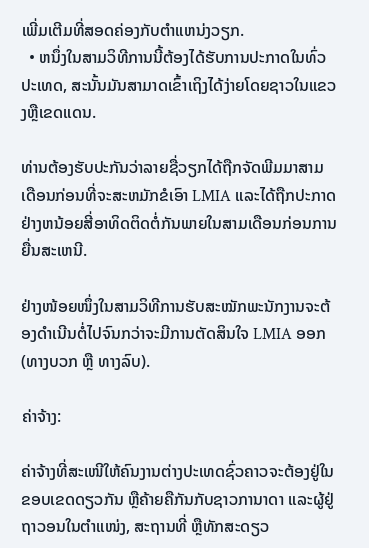ເພີ່ມເຕີມທີ່ສອດຄ່ອງກັບຕໍາແຫນ່ງວຽກ.
  • ຫນຶ່ງໃນສາມວິທີການນີ້ຕ້ອງໄດ້ຮັບການປະກາດໃນທົ່ວປະເທດ, ສະນັ້ນມັນສາມາດເຂົ້າເຖິງໄດ້ງ່າຍໂດຍຊາວໃນແຂວງຫຼືເຂດແດນ.

ທ່ານຕ້ອງຮັບປະກັນວ່າລາຍຊື່ວຽກໄດ້ຖືກຈັດພີມມາສາມເດືອນກ່ອນທີ່ຈະສະຫມັກຂໍເອົາ LMIA ແລະໄດ້ຖືກປະກາດຢ່າງຫນ້ອຍສີ່ອາທິດຕິດຕໍ່ກັນພາຍໃນສາມເດືອນກ່ອນການຍື່ນສະເຫນີ.

ຢ່າງໜ້ອຍໜຶ່ງໃນສາມວິທີການຮັບສະໝັກພະນັກງານຈະຕ້ອງດຳເນີນຕໍ່ໄປຈົນກວ່າຈະມີການຕັດສິນໃຈ LMIA ອອກ (ທາງບວກ ຫຼື ທາງລົບ).

ຄ່າຈ້າງ:

ຄ່າຈ້າງທີ່ສະເໜີໃຫ້ຄົນງານຕ່າງປະເທດຊົ່ວຄາວຈະຕ້ອງຢູ່ໃນຂອບເຂດດຽວກັນ ຫຼືຄ້າຍຄືກັນກັບຊາວການາດາ ແລະຜູ້ຢູ່ຖາວອນໃນຕຳແໜ່ງ, ສະຖານທີ່ ຫຼືທັກສະດຽວ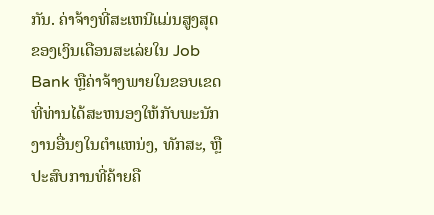ກັນ. ຄ່າຈ້າງທີ່ສະເຫນີແມ່ນສູງສຸດຂອງເງິນເດືອນສະເລ່ຍໃນ Job Bank ຫຼືຄ່າຈ້າງພາຍໃນຂອບເຂດທີ່ທ່ານໄດ້ສະຫນອງໃຫ້ກັບພະນັກງານອື່ນໆໃນຕໍາແຫນ່ງ, ທັກສະ, ຫຼືປະສົບການທີ່ຄ້າຍຄື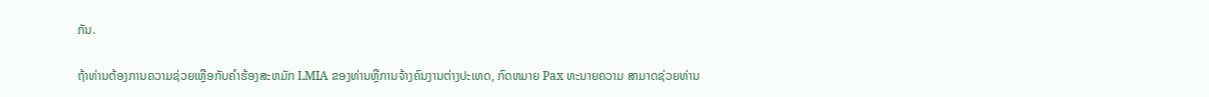ກັນ.

ຖ້າທ່ານຕ້ອງການຄວາມຊ່ວຍເຫຼືອກັບຄໍາຮ້ອງສະຫມັກ LMIA ຂອງທ່ານຫຼືການຈ້າງຄົນງານຕ່າງປະເທດ, ກົດຫມາຍ Pax ທະນາຍຄວາມ ສາມາດຊ່ວຍທ່ານ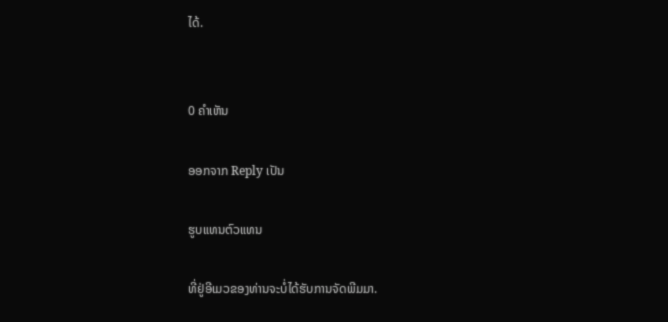ໄດ້.


0 ຄໍາເຫັນ

ອອກຈາກ Reply ເປັນ

ຮູບແທນຕົວແທນ

ທີ່ຢູ່ອີເມວຂອງທ່ານຈະບໍ່ໄດ້ຮັບການຈັດພີມມາ.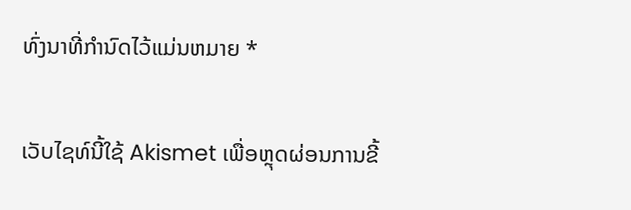ທົ່ງນາທີ່ກໍານົດໄວ້ແມ່ນຫມາຍ *

ເວັບໄຊທ໌ນີ້ໃຊ້ Akismet ເພື່ອຫຼຸດຜ່ອນການຂີ້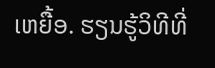ເຫຍື້ອ. ຮຽນຮູ້ວິທີທີ່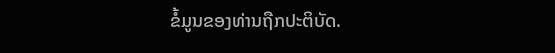ຂໍ້ມູນຂອງທ່ານຖືກປະຕິບັດ.